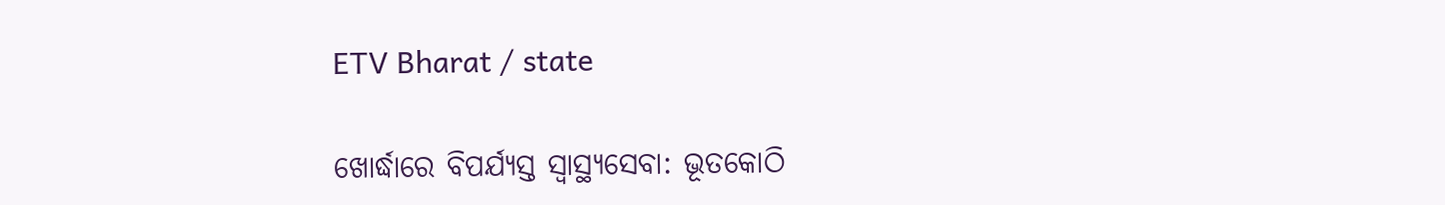ETV Bharat / state

ଖୋର୍ଦ୍ଧାରେ ବିପର୍ଯ୍ୟସ୍ତ ସ୍ବାସ୍ଥ୍ୟସେବା: ଭୂତକୋଠି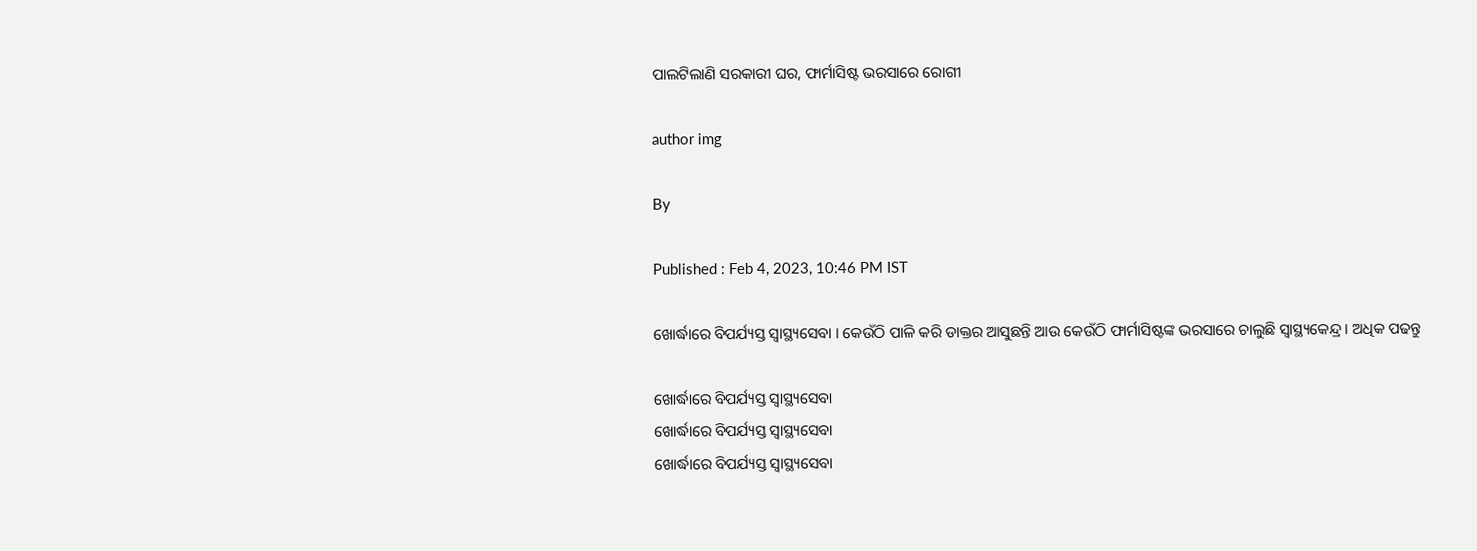ପାଲଟିଲାଣି ସରକାରୀ ଘର, ଫାର୍ମାସିଷ୍ଟ ଭରସାରେ ରୋଗୀ

author img

By

Published : Feb 4, 2023, 10:46 PM IST

ଖୋର୍ଦ୍ଧାରେ ବିପର୍ଯ୍ୟସ୍ତ ସ୍ବାସ୍ଥ୍ୟସେବା । କେଉଁଠି ପାଳି କରି ଡାକ୍ତର ଆସୁଛନ୍ତି ଆଉ କେଉଁଠି ଫାର୍ମାସିଷ୍ଟଙ୍କ ଭରସାରେ ଚାଲୁଛି ସ୍ବାସ୍ଥ୍ୟକେନ୍ଦ୍ର । ଅଧିକ ପଢନ୍ତୁ

ଖୋର୍ଦ୍ଧାରେ ବିପର୍ଯ୍ୟସ୍ତ ସ୍ବାସ୍ଥ୍ୟସେବା
ଖୋର୍ଦ୍ଧାରେ ବିପର୍ଯ୍ୟସ୍ତ ସ୍ବାସ୍ଥ୍ୟସେବା
ଖୋର୍ଦ୍ଧାରେ ବିପର୍ଯ୍ୟସ୍ତ ସ୍ବାସ୍ଥ୍ୟସେବା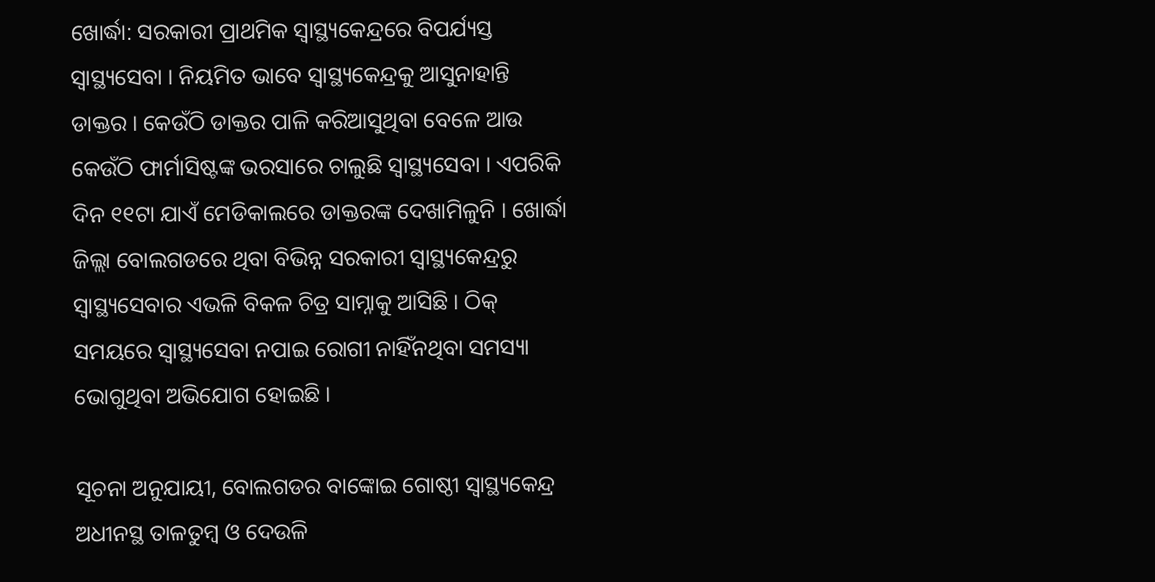ଖୋର୍ଦ୍ଧା: ସରକାରୀ ପ୍ରାଥମିକ ସ୍ବାସ୍ଥ୍ୟକେନ୍ଦ୍ରରେ ବିପର୍ଯ୍ୟସ୍ତ ସ୍ବାସ୍ଥ୍ୟସେବା । ନିୟମିତ ଭାବେ ସ୍ବାସ୍ଥ୍ୟକେନ୍ଦ୍ରକୁ ଆସୁନାହାନ୍ତି ଡାକ୍ତର । କେଉଁଠି ଡାକ୍ତର ପାଳି କରିଆସୁଥିବା ବେଳେ ଆଉ କେଉଁଠି ଫାର୍ମାସିଷ୍ଟଙ୍କ ଭରସାରେ ଚାଲୁଛି ସ୍ବାସ୍ଥ୍ୟସେବା । ଏପରିକି ଦିନ ୧୧ଟା ଯାଏଁ ମେଡିକାଲରେ ଡାକ୍ତରଙ୍କ ଦେଖାମିଳୁନି । ଖୋର୍ଦ୍ଧା ଜିଲ୍ଲା ବୋଲଗଡରେ ଥିବା ବିଭିନ୍ନ ସରକାରୀ ସ୍ବାସ୍ଥ୍ୟକେନ୍ଦ୍ରରୁ ସ୍ବାସ୍ଥ୍ୟସେବାର ଏଭଳି ବିକଳ ଚିତ୍ର ସାମ୍ନାକୁ ଆସିଛି । ଠିକ୍ ସମୟରେ ସ୍ବାସ୍ଥ୍ୟସେବା ନପାଇ ରୋଗୀ ନାହିଁନଥିବା ସମସ୍ୟା ଭୋଗୁଥିବା ଅଭିଯୋଗ ହୋଇଛି ।

ସୂଚନା ଅନୁଯାୟୀ, ବୋଲଗଡର ବାଙ୍କୋଇ ଗୋଷ୍ଠୀ ସ୍ବାସ୍ଥ୍ୟକେନ୍ଦ୍ର ଅଧୀନସ୍ଥ ତାଳତୁମ୍ବ ଓ ଦେଉଳି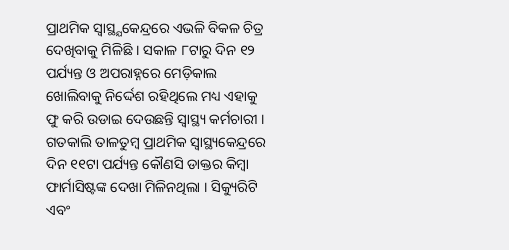ପ୍ରାଥମିକ ସ୍ବାସ୍ଥ୍ଯକେନ୍ଦ୍ରରେ ଏଭଳି ବିକଳ ଚିତ୍ର ଦେଖିବାକୁ ମିଳିଛି । ସକାଳ ୮ଟାରୁ ଦିନ ୧୨ ପର୍ଯ୍ୟନ୍ତ ଓ ଅପରାହ୍ନରେ ମେଡ଼ିକାଲ ଖୋଲିବାକୁ ନିର୍ଦ୍ଦେଶ ରହିଥିଲେ ମଧ୍ୟ ଏହାକୁ ଫୁ କରି ଉଡାଇ ଦେଉଛନ୍ତି ସ୍ୱାସ୍ଥ୍ୟ କର୍ମଚାରୀ । ଗତକାଲି ତାଳତୁମ୍ବ ପ୍ରାଥମିକ ସ୍ୱାସ୍ଥ୍ୟକେନ୍ଦ୍ରରେ ଦିନ ୧୧ଟା ପର୍ଯ୍ୟନ୍ତ କୌଣସି ଡାକ୍ତର କିମ୍ବା ଫାର୍ମାସିଷ୍ଟଙ୍କ ଦେଖା ମିଳିନଥିଲା । ସିକ୍ୟୁରିଟି ଏବଂ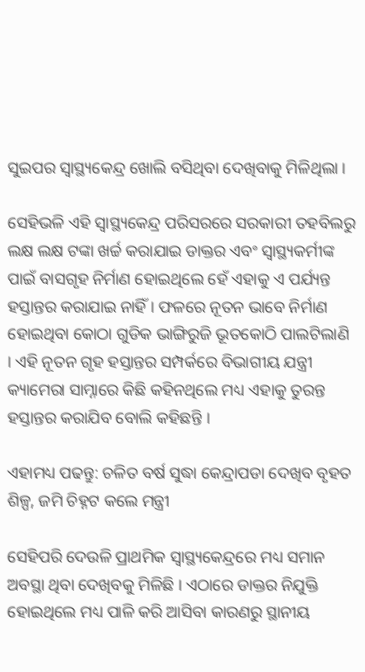ସୁଇପର ସ୍ବାସ୍ଥ୍ୟକେନ୍ଦ୍ର ଖୋଲି ବସିଥିବା ଦେଖିବାକୁ ମିଳିଥିଲା ।

ସେହିଭଳି ଏହି ସ୍ବାସ୍ଥ୍ୟକେନ୍ଦ୍ର ପରିସରରେ ସରକାରୀ ତହବିଲରୁ ଲକ୍ଷ ଲକ୍ଷ ଟଙ୍କା ଖର୍ଚ୍ଚ କରାଯାଇ ଡାକ୍ତର ଏବଂ ସ୍ୱାସ୍ଥ୍ୟକର୍ମୀଙ୍କ ପାଇଁ ବାସଗୃହ ନିର୍ମାଣ ହୋଇଥିଲେ ହେଁ ଏହାକୁ ଏ ପର୍ଯ୍ୟନ୍ତ ହସ୍ତାନ୍ତର କରାଯାଇ ନାହିଁ । ଫଳରେ ନୂତନ ଭାବେ ନିର୍ମାଣ ହୋଇଥିବା କୋଠା ଗୁଡିକ ଭାଙ୍ଗିରୁଜି ଭୂତକୋଠି ପାଲଟିଲାଣି । ଏହି ନୂତନ ଗୃହ ହସ୍ତାନ୍ତର ସମ୍ପର୍କରେ ବିଭାଗୀୟ ଯନ୍ତ୍ରୀ କ୍ୟାମେରା ସାମ୍ନାରେ କିଛି କହିନଥିଲେ ମଧ୍ୟ ଏହାକୁ ତୁରନ୍ତ ହସ୍ତାନ୍ତର କରାଯିବ ବୋଲି କହିଛନ୍ତି ।

ଏହାମଧ୍ୟ ପଢନ୍ତୁ: ଚଳିତ ବର୍ଷ ସୁଦ୍ଧା କେନ୍ଦ୍ରାପଡା ଦେଖିବ ବୃହତ ଶିଳ୍ପ, ଜମି ଚିହ୍ନଟ କଲେ ମନ୍ତ୍ରୀ

ସେହିପରି ଦେଉଳି ପ୍ରାଥମିକ ସ୍ୱାସ୍ଥ୍ୟକେନ୍ଦ୍ରରେ ମଧ୍ୟ ସମାନ ଅବସ୍ଥା ଥିବା ଦେଖିବକୁ ମିଳିଛି । ଏଠାରେ ଡାକ୍ତର ନିଯୁକ୍ତି ହୋଇଥିଲେ ମଧ୍ୟ ପାଳି କରି ଆସିବା କାରଣରୁ ସ୍ଥାନୀୟ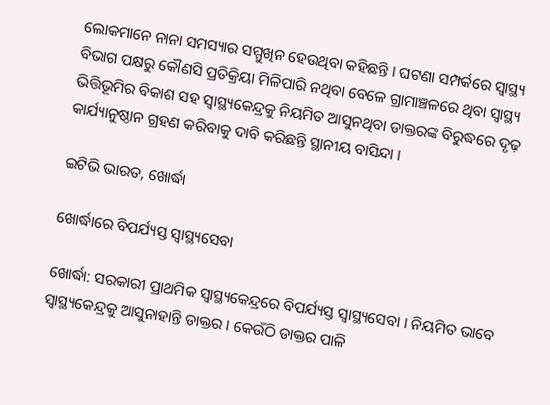ଲୋକମାନେ ନାନା ସମସ୍ୟାର ସମ୍ମୁଖିନ ହେଉଥିବା କହିଛନ୍ତି । ଘଟଣା ସମ୍ପର୍କରେ ସ୍ୱାସ୍ଥ୍ୟ ବିଭାଗ ପକ୍ଷରୁ କୌଣସି ପ୍ରତିକ୍ରିୟା ମିଳିପାରି ନଥିବା ବେଳେ ଗ୍ରାମାଞ୍ଚଳରେ ଥିବା ସ୍ୱାସ୍ଥ୍ୟ ଭିତ୍ତିଭୂମିର ବିକାଶ ସହ ସ୍ୱାସ୍ଥ୍ୟକେନ୍ଦ୍ରକୁ ନିୟମିତ ଆସୁନଥିବା ଡାକ୍ତରଙ୍କ ବିରୁଦ୍ଧରେ ଦୃଢ଼ କାର୍ଯ୍ୟାନୁଷ୍ଠାନ ଗ୍ରହଣ କରିବାକୁ ଦାବି କରିଛନ୍ତି ସ୍ଥାନୀୟ ବାସିନ୍ଦା ।

ଇଟିଭି ଭାରତ, ଖୋର୍ଦ୍ଧା

ଖୋର୍ଦ୍ଧାରେ ବିପର୍ଯ୍ୟସ୍ତ ସ୍ବାସ୍ଥ୍ୟସେବା

ଖୋର୍ଦ୍ଧା: ସରକାରୀ ପ୍ରାଥମିକ ସ୍ବାସ୍ଥ୍ୟକେନ୍ଦ୍ରରେ ବିପର୍ଯ୍ୟସ୍ତ ସ୍ବାସ୍ଥ୍ୟସେବା । ନିୟମିତ ଭାବେ ସ୍ବାସ୍ଥ୍ୟକେନ୍ଦ୍ରକୁ ଆସୁନାହାନ୍ତି ଡାକ୍ତର । କେଉଁଠି ଡାକ୍ତର ପାଳି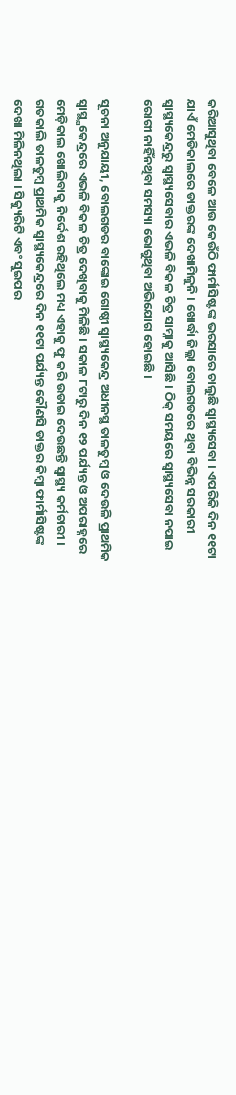କରିଆସୁଥିବା ବେଳେ ଆଉ କେଉଁଠି ଫାର୍ମାସିଷ୍ଟଙ୍କ ଭରସାରେ ଚାଲୁଛି ସ୍ବାସ୍ଥ୍ୟସେବା । ଏପରିକି ଦିନ ୧୧ଟା ଯାଏଁ ମେଡିକାଲରେ ଡାକ୍ତରଙ୍କ ଦେଖାମିଳୁନି । ଖୋର୍ଦ୍ଧା ଜିଲ୍ଲା ବୋଲଗଡରେ ଥିବା ବିଭିନ୍ନ ସରକାରୀ ସ୍ବାସ୍ଥ୍ୟକେନ୍ଦ୍ରରୁ ସ୍ବାସ୍ଥ୍ୟସେବାର ଏଭଳି ବିକଳ ଚିତ୍ର ସାମ୍ନାକୁ ଆସିଛି । ଠିକ୍ ସମୟରେ ସ୍ବାସ୍ଥ୍ୟସେବା ନପାଇ ରୋଗୀ ନାହିଁନଥିବା ସମସ୍ୟା ଭୋଗୁଥିବା ଅଭିଯୋଗ ହୋଇଛି ।

ସୂଚନା ଅନୁଯାୟୀ, ବୋଲଗଡର ବାଙ୍କୋଇ ଗୋଷ୍ଠୀ ସ୍ବାସ୍ଥ୍ୟକେନ୍ଦ୍ର ଅଧୀନସ୍ଥ ତାଳତୁମ୍ବ ଓ ଦେଉଳି ପ୍ରାଥମିକ ସ୍ବାସ୍ଥ୍ଯକେନ୍ଦ୍ରରେ ଏଭଳି ବିକଳ ଚିତ୍ର ଦେଖିବାକୁ ମିଳିଛି । ସକାଳ ୮ଟାରୁ ଦିନ ୧୨ ପର୍ଯ୍ୟନ୍ତ ଓ ଅପରାହ୍ନରେ ମେଡ଼ିକାଲ ଖୋଲିବାକୁ ନିର୍ଦ୍ଦେଶ ରହିଥିଲେ ମଧ୍ୟ ଏହାକୁ ଫୁ କରି ଉଡାଇ ଦେଉଛନ୍ତି ସ୍ୱାସ୍ଥ୍ୟ କର୍ମଚାରୀ । ଗତକାଲି ତାଳତୁମ୍ବ ପ୍ରାଥମିକ ସ୍ୱାସ୍ଥ୍ୟକେନ୍ଦ୍ରରେ ଦିନ ୧୧ଟା ପର୍ଯ୍ୟନ୍ତ କୌଣସି ଡାକ୍ତର କିମ୍ବା ଫାର୍ମାସିଷ୍ଟଙ୍କ ଦେଖା ମିଳିନଥିଲା । ସିକ୍ୟୁରିଟି ଏବଂ ସୁଇପର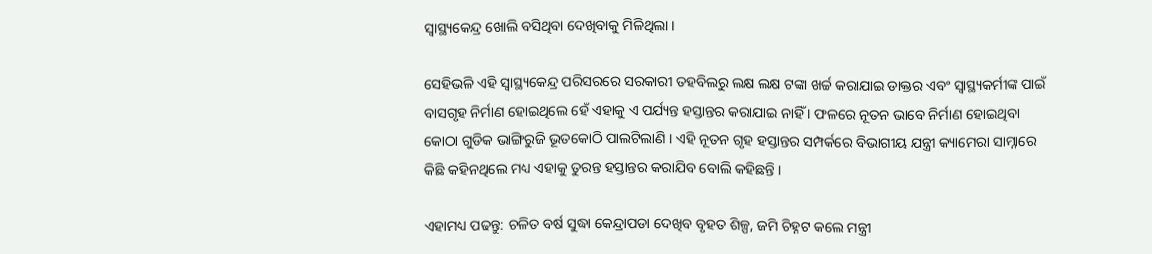ସ୍ବାସ୍ଥ୍ୟକେନ୍ଦ୍ର ଖୋଲି ବସିଥିବା ଦେଖିବାକୁ ମିଳିଥିଲା ।

ସେହିଭଳି ଏହି ସ୍ବାସ୍ଥ୍ୟକେନ୍ଦ୍ର ପରିସରରେ ସରକାରୀ ତହବିଲରୁ ଲକ୍ଷ ଲକ୍ଷ ଟଙ୍କା ଖର୍ଚ୍ଚ କରାଯାଇ ଡାକ୍ତର ଏବଂ ସ୍ୱାସ୍ଥ୍ୟକର୍ମୀଙ୍କ ପାଇଁ ବାସଗୃହ ନିର୍ମାଣ ହୋଇଥିଲେ ହେଁ ଏହାକୁ ଏ ପର୍ଯ୍ୟନ୍ତ ହସ୍ତାନ୍ତର କରାଯାଇ ନାହିଁ । ଫଳରେ ନୂତନ ଭାବେ ନିର୍ମାଣ ହୋଇଥିବା କୋଠା ଗୁଡିକ ଭାଙ୍ଗିରୁଜି ଭୂତକୋଠି ପାଲଟିଲାଣି । ଏହି ନୂତନ ଗୃହ ହସ୍ତାନ୍ତର ସମ୍ପର୍କରେ ବିଭାଗୀୟ ଯନ୍ତ୍ରୀ କ୍ୟାମେରା ସାମ୍ନାରେ କିଛି କହିନଥିଲେ ମଧ୍ୟ ଏହାକୁ ତୁରନ୍ତ ହସ୍ତାନ୍ତର କରାଯିବ ବୋଲି କହିଛନ୍ତି ।

ଏହାମଧ୍ୟ ପଢନ୍ତୁ: ଚଳିତ ବର୍ଷ ସୁଦ୍ଧା କେନ୍ଦ୍ରାପଡା ଦେଖିବ ବୃହତ ଶିଳ୍ପ, ଜମି ଚିହ୍ନଟ କଲେ ମନ୍ତ୍ରୀ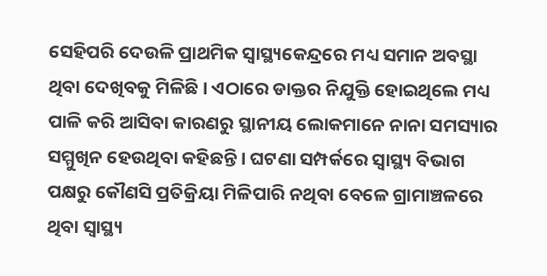ସେହିପରି ଦେଉଳି ପ୍ରାଥମିକ ସ୍ୱାସ୍ଥ୍ୟକେନ୍ଦ୍ରରେ ମଧ୍ୟ ସମାନ ଅବସ୍ଥା ଥିବା ଦେଖିବକୁ ମିଳିଛି । ଏଠାରେ ଡାକ୍ତର ନିଯୁକ୍ତି ହୋଇଥିଲେ ମଧ୍ୟ ପାଳି କରି ଆସିବା କାରଣରୁ ସ୍ଥାନୀୟ ଲୋକମାନେ ନାନା ସମସ୍ୟାର ସମ୍ମୁଖିନ ହେଉଥିବା କହିଛନ୍ତି । ଘଟଣା ସମ୍ପର୍କରେ ସ୍ୱାସ୍ଥ୍ୟ ବିଭାଗ ପକ୍ଷରୁ କୌଣସି ପ୍ରତିକ୍ରିୟା ମିଳିପାରି ନଥିବା ବେଳେ ଗ୍ରାମାଞ୍ଚଳରେ ଥିବା ସ୍ୱାସ୍ଥ୍ୟ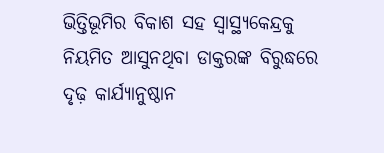ଭିତ୍ତିଭୂମିର ବିକାଶ ସହ ସ୍ୱାସ୍ଥ୍ୟକେନ୍ଦ୍ରକୁ ନିୟମିତ ଆସୁନଥିବା ଡାକ୍ତରଙ୍କ ବିରୁଦ୍ଧରେ ଦୃଢ଼ କାର୍ଯ୍ୟାନୁଷ୍ଠାନ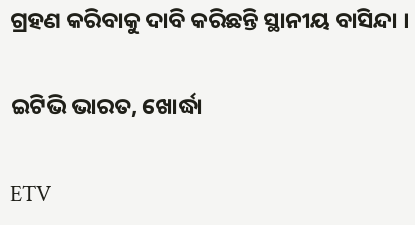ଗ୍ରହଣ କରିବାକୁ ଦାବି କରିଛନ୍ତି ସ୍ଥାନୀୟ ବାସିନ୍ଦା ।

ଇଟିଭି ଭାରତ, ଖୋର୍ଦ୍ଧା

ETV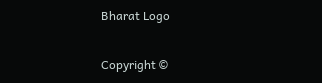Bharat Logo

Copyright ©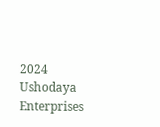2024 Ushodaya Enterprises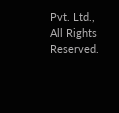Pvt. Ltd., All Rights Reserved.